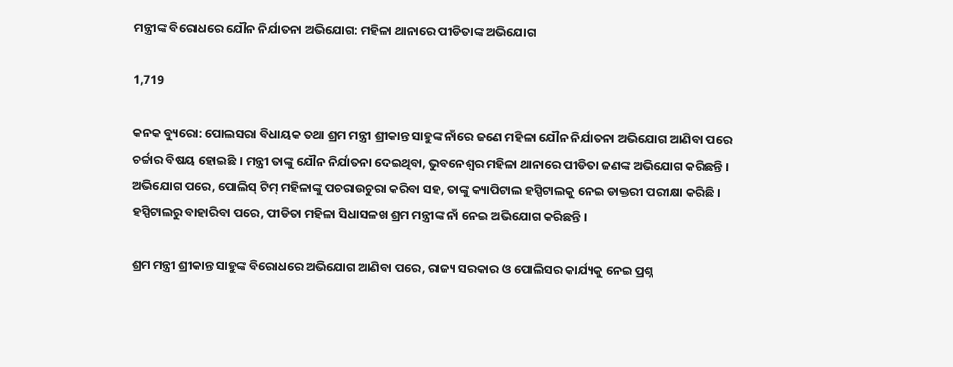ମନ୍ତ୍ରୀଙ୍କ ବିରୋଧରେ ଯୌନ ନିର୍ଯାତନା ଅଭିଯୋଗ: ମହିଳା ଥାନାରେ ପୀଡିତାଙ୍କ ଅଭିଯୋଗ

1,719

କନକ ବ୍ୟୁରୋ: ପୋଲସରା ବିଧାୟକ ତଥା ଶ୍ରମ ମନ୍ତ୍ରୀ ଶ୍ରୀକାନ୍ତ ସାହୁଙ୍କ ନାଁରେ ଜଣେ ମହିଳା ଯୌନ ନିର୍ଯାତନା ଅଭିଯୋଗ ଆଣିବା ପରେ ଚର୍ଚ୍ଚାର ବିଷୟ ହୋଇଛି । ମନ୍ତ୍ରୀ ତାଙ୍କୁ ଯୌନ ନିର୍ଯାତନା ଦେଇଥିବା, ଭୁବନେଶ୍ୱର ମହିଳା ଥାନାରେ ପୀଡିତା ଜଣଙ୍କ ଅଭିଯୋଗ କରିଛନ୍ତି । ଅଭିଯୋଗ ପରେ, ପୋଲିସ୍ ଟିମ୍ ମହିଳାଙ୍କୁ ପଚରାଉଚୁରା କରିବା ସହ, ତାଙ୍କୁ କ୍ୟାପିଟାଲ ହସ୍ପିଟାଲକୁ ନେଇ ଡାକ୍ତରୀ ପରୀକ୍ଷା କରିଛି । ହସ୍ପିଟାଲରୁ ବାହାରିବା ପରେ, ପୀଡିତା ମହିଳା ସିଧାସଳଖ ଶ୍ରମ ମନ୍ତ୍ରୀଙ୍କ ନାଁ ନେଇ ଅଭିଯୋଗ କରିଛନ୍ତି ।

ଶ୍ରମ ମନ୍ତ୍ରୀ ଶ୍ରୀକାନ୍ତ ସାହୁଙ୍କ ବିରୋଧରେ ଅଭିଯୋଗ ଆଣିବା ପରେ, ରାଜ୍ୟ ସରକାର ଓ ପୋଲିସର କାର୍ଯ୍ୟକୁ ନେଇ ପ୍ରଶ୍ନ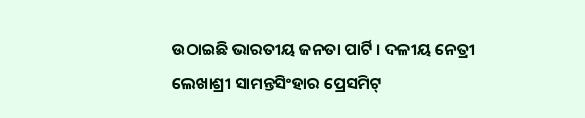ଉଠାଇଛି ଭାରତୀୟ ଜନତା ପାର୍ଟି । ଦଳୀୟ ନେତ୍ରୀ ଲେଖାଶ୍ରୀ ସାମନ୍ତସିଂହାର ପ୍ରେସମିଟ୍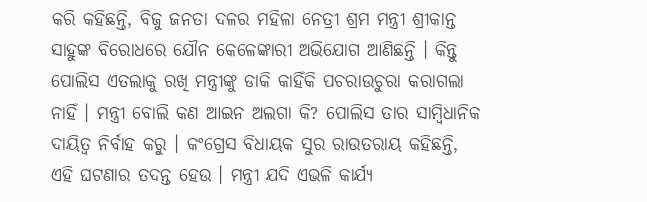କରି କହିଛନ୍ତି, ବିଜୁ ଜନତା ଦଳର ମହିଳା ନେତ୍ରୀ ଶ୍ରମ ମନ୍ତ୍ରୀ ଶ୍ରୀକାନ୍ତ ସାହୁଙ୍କ ବିରୋଧରେ ଯୌନ କେଳେଙ୍କାରୀ ଅଭିଯୋଗ ଆଣିଛନ୍ତି । କିନ୍ତୁ ପୋଲିସ ଏତଲାକୁ ରଖି ମନ୍ତ୍ରୀଙ୍କୁ ଡାକି କାହିଁକି ପଚରାଉଚୁରା କରାଗଲା ନାହିଁ । ମନ୍ତ୍ରୀ ବୋଲି କଣ ଆଇନ ଅଲଗା କି? ପୋଲିସ ତାର ସାମ୍ବିଧାନିକ ଦାୟିତ୍ୱ ନିର୍ବାହ କରୁ । କଂଗ୍ରେସ ବିଧାୟକ ସୁର ରାଉତରାୟ କହିଛନ୍ତି, ଏହି ଘଟଣାର ତଦନ୍ତ ହେଉ । ମନ୍ତ୍ରୀ ଯଦି ଏଭଳି କାର୍ଯ୍ୟ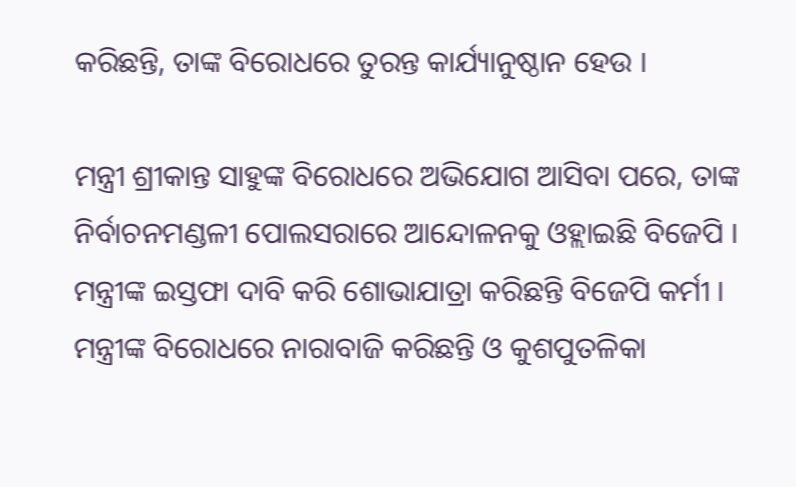କରିଛନ୍ତି, ତାଙ୍କ ବିରୋଧରେ ତୁରନ୍ତ କାର୍ଯ୍ୟାନୁଷ୍ଠାନ ହେଉ ।

ମନ୍ତ୍ରୀ ଶ୍ରୀକାନ୍ତ ସାହୁଙ୍କ ବିରୋଧରେ ଅଭିଯୋଗ ଆସିବା ପରେ, ତାଙ୍କ ନିର୍ବାଚନମଣ୍ଡଳୀ ପୋଲସରାରେ ଆନ୍ଦୋଳନକୁ ଓହ୍ଲାଇଛି ବିଜେପି । ମନ୍ତ୍ରୀଙ୍କ ଇସ୍ତଫା ଦାବି କରି ଶୋଭାଯାତ୍ରା କରିଛନ୍ତି ବିଜେପି କର୍ମୀ । ମନ୍ତ୍ରୀଙ୍କ ବିରୋଧରେ ନାରାବାଜି କରିଛନ୍ତି ଓ କୁଶପୁତଳିକା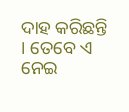ଦାହ କରିଛନ୍ତି । ତେବେ ଏ ନେଇ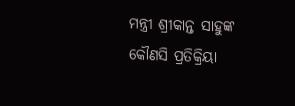ମନ୍ତ୍ରୀ ଶ୍ରୀକାନ୍ତ ସାହୁଙ୍କ କୌଣସି ପ୍ରତିକ୍ରିୟା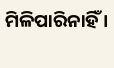ମିଳିପାରିନାହିଁ ।